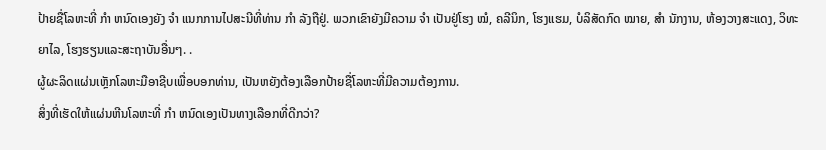ປ້າຍຊື່ໂລຫະທີ່ ກຳ ຫນົດເອງຍັງ ຈຳ ແນກການໄປສະນີທີ່ທ່ານ ກຳ ລັງຖືຢູ່. ພວກເຂົາຍັງມີຄວາມ ຈຳ ເປັນຢູ່ໂຮງ ໝໍ, ຄລີນິກ, ໂຮງແຮມ, ບໍລິສັດກົດ ໝາຍ, ສຳ ນັກງານ, ຫ້ອງວາງສະແດງ, ວິທະຍາໄລ, ໂຮງຮຽນແລະສະຖາບັນອື່ນໆ. .
ຜູ້ຜະລິດແຜ່ນເຫຼັກໂລຫະມືອາຊີບເພື່ອບອກທ່ານ, ເປັນຫຍັງຕ້ອງເລືອກປ້າຍຊື່ໂລຫະທີ່ມີຄວາມຕ້ອງການ.
ສິ່ງທີ່ເຮັດໃຫ້ແຜ່ນຫີນໂລຫະທີ່ ກຳ ຫນົດເອງເປັນທາງເລືອກທີ່ດີກວ່າ?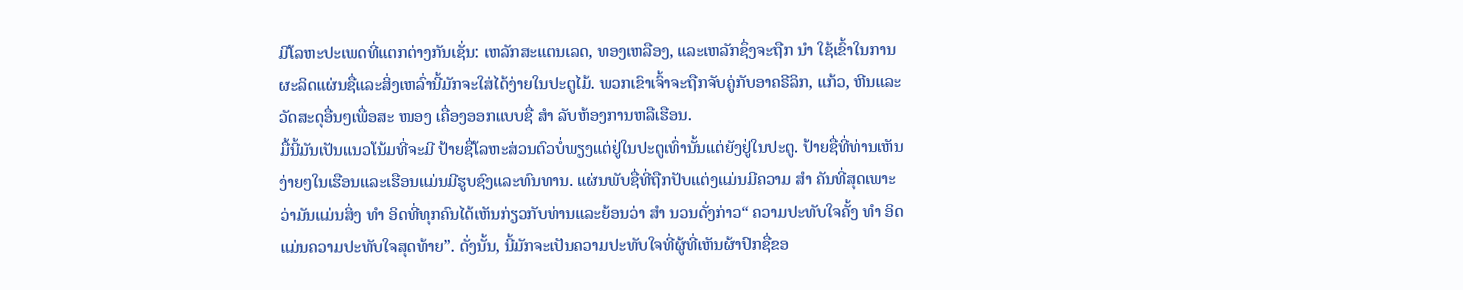ມີໂລຫະປະເພດທີ່ແຕກຕ່າງກັນເຊັ່ນ: ເຫລັກສະແຕນເລດ, ທອງເຫລືອງ, ແລະເຫລັກຊຶ່ງຈະຖືກ ນຳ ໃຊ້ເຂົ້າໃນການຜະລິດແຜ່ນຊື່ແລະສິ່ງເຫລົ່ານີ້ມັກຈະໃສ່ໄດ້ງ່າຍໃນປະຕູໄມ້. ພວກເຂົາເຈົ້າຈະຖືກຈັບຄູ່ກັບອາຄຣີລິກ, ແກ້ວ, ຫີນແລະວັດສະດຸອື່ນໆເພື່ອສະ ໜອງ ເຄື່ອງອອກແບບຊື່ ສຳ ລັບຫ້ອງການຫລືເຮືອນ.
ມື້ນີ້ມັນເປັນແນວໂນ້ມທີ່ຈະມີ ປ້າຍຊື່ໂລຫະສ່ວນຕົວບໍ່ພຽງແຕ່ຢູ່ໃນປະຕູເທົ່ານັ້ນແຕ່ຍັງຢູ່ໃນປະຕູ. ປ້າຍຊື່ທີ່ທ່ານເຫັນງ່າຍໆໃນເຮືອນແລະເຮືອນແມ່ນມີຮູບຊົງແລະທົນທານ. ແຜ່ນພັບຊື່ທີ່ຖືກປັບແຕ່ງແມ່ນມີຄວາມ ສຳ ຄັນທີ່ສຸດເພາະວ່າມັນແມ່ນສິ່ງ ທຳ ອິດທີ່ທຸກຄົນໄດ້ເຫັນກ່ຽວກັບທ່ານແລະຍ້ອນວ່າ ສຳ ນວນດັ່ງກ່າວ“ ຄວາມປະທັບໃຈຄັ້ງ ທຳ ອິດແມ່ນຄວາມປະທັບໃຈສຸດທ້າຍ”. ດັ່ງນັ້ນ, ນີ້ມັກຈະເປັນຄວາມປະທັບໃຈທີ່ຜູ້ທີ່ເຫັນຜ້າປົກຊື່ຂອ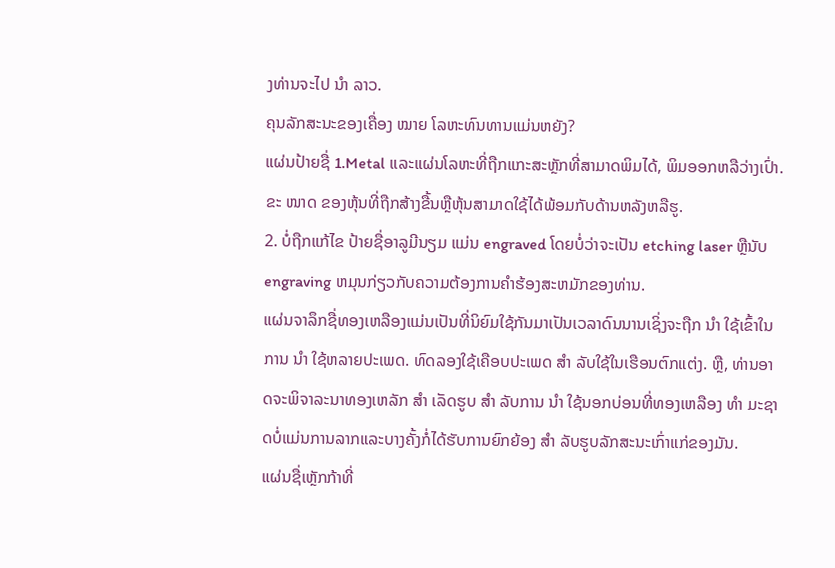ງທ່ານຈະໄປ ນຳ ລາວ.
ຄຸນລັກສະນະຂອງເຄື່ອງ ໝາຍ ໂລຫະທົນທານແມ່ນຫຍັງ?
ແຜ່ນປ້າຍຊື່ 1.Metal ແລະແຜ່ນໂລຫະທີ່ຖືກແກະສະຫຼັກທີ່ສາມາດພິມໄດ້, ພິມອອກຫລືວ່າງເປົ່າ. ຂະ ໜາດ ຂອງຫຸ້ນທີ່ຖືກສ້າງຂື້ນຫຼືຫຸ້ນສາມາດໃຊ້ໄດ້ພ້ອມກັບດ້ານຫລັງຫລືຮູ.
2. ບໍ່ຖືກແກ້ໄຂ ປ້າຍຊື່ອາລູມີນຽມ ແມ່ນ engraved ໂດຍບໍ່ວ່າຈະເປັນ etching laser ຫຼືນັບ engraving ຫມຸນກ່ຽວກັບຄວາມຕ້ອງການຄໍາຮ້ອງສະຫມັກຂອງທ່ານ.
ແຜ່ນຈາລຶກຊື່ທອງເຫລືອງແມ່ນເປັນທີ່ນິຍົມໃຊ້ກັນມາເປັນເວລາດົນນານເຊິ່ງຈະຖືກ ນຳ ໃຊ້ເຂົ້າໃນການ ນຳ ໃຊ້ຫລາຍປະເພດ. ທົດລອງໃຊ້ເຄືອບປະເພດ ສຳ ລັບໃຊ້ໃນເຮືອນຕົກແຕ່ງ. ຫຼື, ທ່ານອາດຈະພິຈາລະນາທອງເຫລັກ ສຳ ເລັດຮູບ ສຳ ລັບການ ນຳ ໃຊ້ນອກບ່ອນທີ່ທອງເຫລືອງ ທຳ ມະຊາດບໍ່ແມ່ນການລາກແລະບາງຄັ້ງກໍ່ໄດ້ຮັບການຍົກຍ້ອງ ສຳ ລັບຮູບລັກສະນະເກົ່າແກ່ຂອງມັນ.
ແຜ່ນຊື່ເຫຼັກກ້າທີ່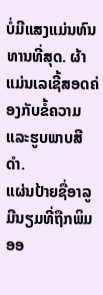ບໍ່ມີແສງແມ່ນທົນທານທີ່ສຸດ. ຜ້າແມ່ນເລເຊີ້ສອດຄ່ອງກັບຂໍ້ຄວາມແລະຮູບພາບສີ ດຳ.
ແຜ່ນປ້າຍຊື່ອາລູມີນຽມທີ່ຖືກພິມອອ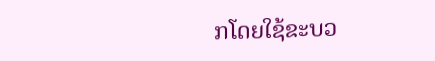ກໂດຍໃຊ້ຂະບວ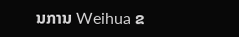ນການ Weihua ຂ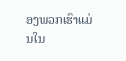ອງພວກເຮົາແມ່ນໃນ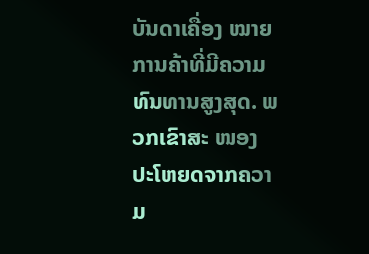ບັນດາເຄື່ອງ ໝາຍ ການຄ້າທີ່ມີຄວາມທົນທານສູງສຸດ. ພວກເຂົາສະ ໜອງ ປະໂຫຍດຈາກຄວາມ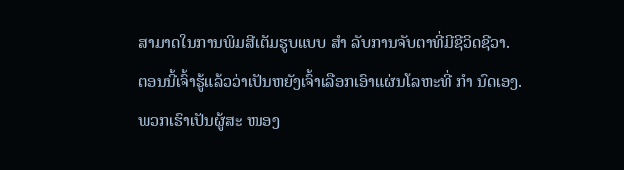ສາມາດໃນການພິມສີເຕັມຮູບແບບ ສຳ ລັບການຈັບຕາທີ່ມີຊີວິດຊີວາ.
ຕອນນີ້ເຈົ້າຮູ້ແລ້ວວ່າເປັນຫຍັງເຈົ້າເລືອກເອົາແຜ່ນໂລຫະທີ່ ກຳ ນົດເອງ. ພວກເຮົາເປັນຜູ້ສະ ໜອງ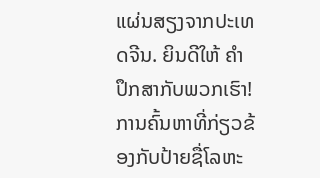ແຜ່ນສຽງຈາກປະເທດຈີນ. ຍິນດີໃຫ້ ຄຳ ປຶກສາກັບພວກເຮົາ!
ການຄົ້ນຫາທີ່ກ່ຽວຂ້ອງກັບປ້າຍຊື່ໂລຫະ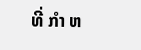ທີ່ ກຳ ຫ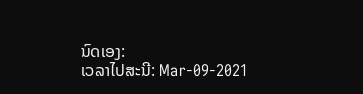ນົດເອງ:
ເວລາໄປສະນີ: Mar-09-2021